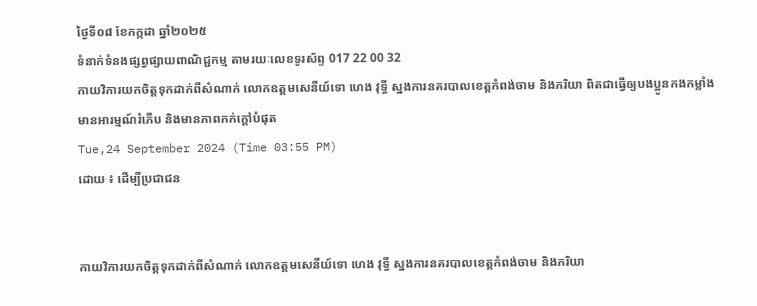ថ្ងៃទី០៨ ខែកក្កដា ឆ្នាំ២០២៥
ទំនាក់ទំនងផ្សព្វផ្សាយពាណិជ្ជកម្ម តាមរយៈលេខទូរស័ព្ទ 017 22 00 32
កាយវិការយកចិត្តទុកដាក់ពីសំណាក់ លោកឧត្តមសេនីយ៍ទោ ហេង វុទ្ធី ស្នងការនគរបាលខេត្តកំពង់ចាម និងភរិយា ពិតជាធ្វើឲ្យបងប្អូនកងកម្លាំង មានអារម្មណ៍រំភើប និងមានភាពកក់ក្តៅបំផុត
Tue,24 September 2024 (Time 03:55 PM)
ដោយ ៖ ដើម្បីប្រជាជន


កាយវិការយកចិត្តទុកដាក់ពីសំណាក់ លោកឧត្តមសេនីយ៍ទោ ហេង វុទ្ធី ស្នងការនគរបាលខេត្តកំពង់ចាម និងភរិយា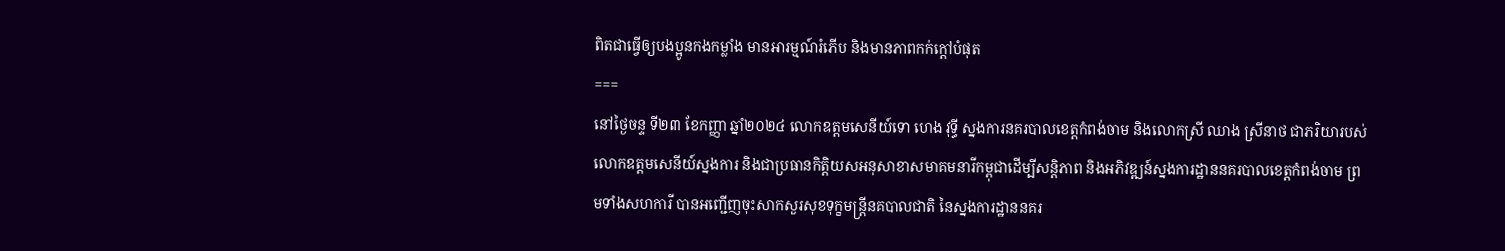ពិតជាធ្វើឲ្យបងប្អូនកងកម្លាំង មានអារម្មណ៍រំភើប និងមានភាពកក់ក្តៅបំផុត
===
នៅថ្ងៃចន្ទ ទី២៣ ខែកញ្ញា ឆ្នាំ២០២៤ លោកឧត្តមសេនីយ៍ទោ ហេង វុទ្ធី ស្នងការនគរបាលខេត្តកំពង់ចាម និងលោកស្រី ឈាង ស្រីនាថ ជាភរិយារបស់លោកឧត្តមសេនីយ៍ស្នងការ និងជាប្រធានកិត្តិយសអនុសាខាសមាគមនារីកម្ពុជាដើម្បីសន្តិភាព និងអភិវឌ្ឍន៍ស្នងការដ្ឋាននគរបាលខេត្តកំពង់ចាម ព្រមទាំងសហការី បានអញ្ជើញចុះសាកសួរសុខទុក្ខមន្រ្តីនគបាលជាតិ នៃស្នងការដ្ឋាននគរ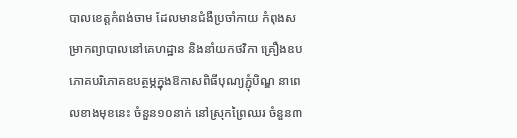បាលខេត្តកំពង់ចាម ដែលមានជំងឺប្រចាំកាយ កំពុងសម្រាកព្យាបាលនៅគេហដ្ឋាន និងនាំយកថវិកា គ្រឿងឧបភោគបរិភោគឧបត្ថម្ភក្នុងឱកាសពិធីបុណ្យភ្ជុំបិណ្ឌ នាពេលខាងមុខនេះ ចំនួន១០នាក់ នៅស្រុកព្រៃឈរ ចំនួន៣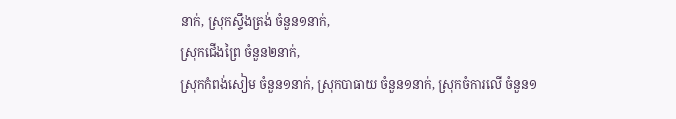នាក់, ស្រុកស្ទឹងត្រង់ ចំនួន១នាក់,
ស្រុកជើងព្រៃ ចំនួន២នាក់,
ស្រុកកំពង់សៀម ចំនួន១នាក់, ស្រុកបាធាយ ចំនួន១នាក់, ស្រុកចំការលើ ចំនួន១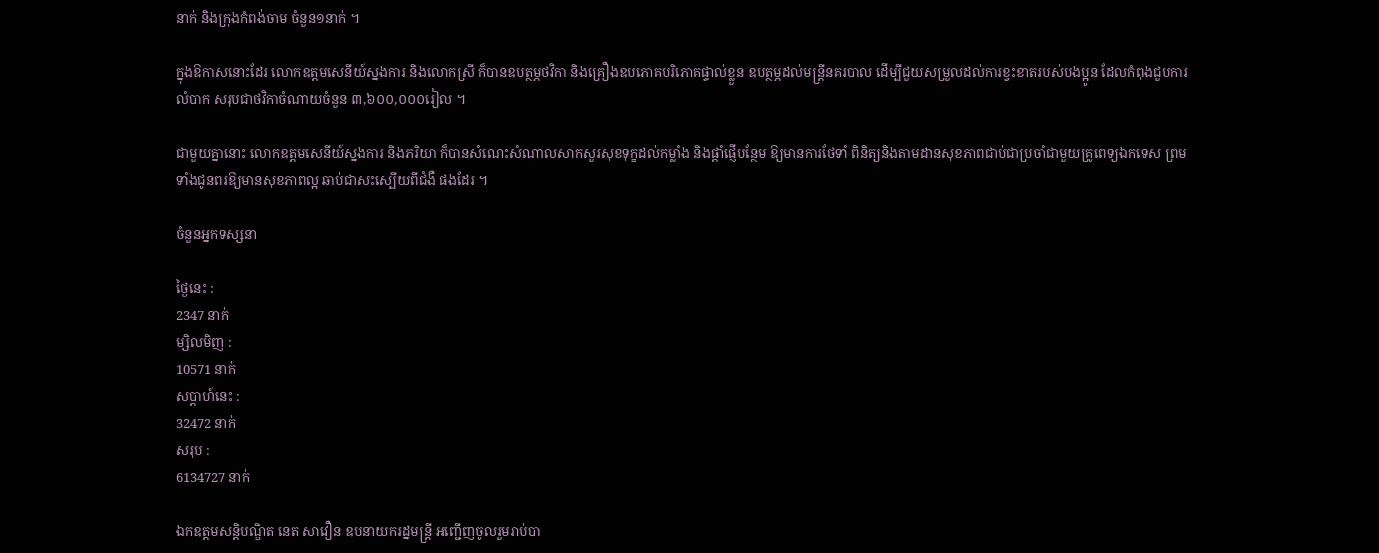នាក់ និងក្រុងកំពង់ចាម ចំនួន១នាក់ ។

ក្នុងឱកាសនោះដែរ លោកឧត្តមសេនីយ៍ស្នងការ និងលោកស្រី ក៏បានឧបត្ថម្ភថវិកា និងគ្រឿងឧបភោគបរិភោគផ្ទាល់ខ្លួន ឧបត្ថម្ភដល់មន្ត្រីនគរបាល ដើម្បីជួយសម្រួលដល់ការខ្វះខាតរបស់បងប្អូន ដែលកំពុងជួបការលំបាក សរុបជាថវិកាចំណាយចំនួន ៣,៦០០,០០០រៀល ។

ជាមួយគ្នានោះ លោកឧត្តមសេនីយ៍ស្នងការ និងភរិយា ក៏បានសំណេះសំណាលសាកសួរសុខទុក្ខដល់កម្លាំង និងផ្ដាំផ្ញើបន្ថែម ឱ្យមានការថែទាំ ពិនិត្យនិងតាមដានសុខភាពជាប់ជាប្រចាំជាមួយគ្រូពេទ្យឯកទេស ព្រមទាំងជូនពរឱ្យមានសុខភាពល្អ ឆាប់ជាសះស្បើយពីជំងឺ ផងដែរ ។

ចំនួនអ្នកទស្សនា

ថ្ងៃនេះ :
2347 នាក់
ម្សិលមិញ :
10571 នាក់
សប្តាហ៍នេះ :
32472 នាក់
សរុប :
6134727 នាក់

ឯកឧត្តមសន្តិបណ្ឌិត នេត សាវឿន ឧបនាយករដ្នមន្ត្រី អញ្ជើញចូលរួមរាប់បា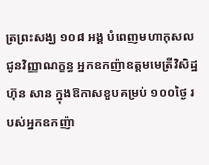ត្រព្រះសង្ឃ ១០៨ អង្គ បំពេញមហាកុសលជូនវិញ្ញាណក្ខន្ធ អ្នកឧកញ៉ាឧត្តមមេត្រីវិសិដ្ឋ ហ៊ុន សាន ក្នុងឱកាសខួបគម្រប់ ១០០ថ្ងៃ របស់អ្នកឧកញ៉ា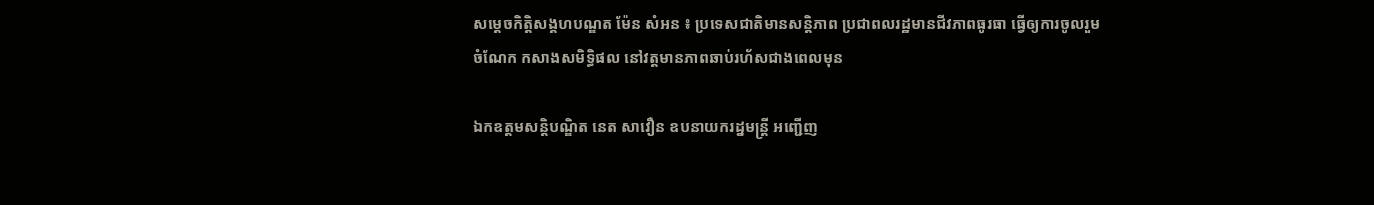សម្តេចកិត្តិសង្គហបណ្ឌត ម៉ែន សំអន ៖ ប្រទេសជាតិមានសន្តិភាព ប្រជាពលរដ្ឋមានជីវភាពធូរធា ធ្វើឲ្យការចូលរួមចំណែក កសាងសមិទ្ធិផល នៅវត្តមានភាពឆាប់រហ័សជាងពេលមុន

ឯកឧត្តមសន្តិបណ្ឌិត នេត សាវឿន ឧបនាយករដ្នមន្ត្រី អញ្ជើញ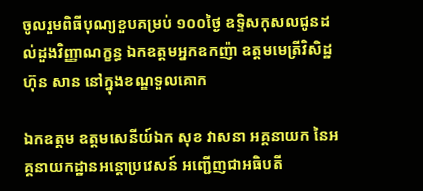ចូលរួមពិធីបុណ្យខួបគម្រប់ ១០០ថ្ងៃ ឧទ្ទិសកុសលជូនដល់ដួងវិញ្ញាណក្ខន្ធ ឯកឧត្តមអ្នកឧកញ៉ា ឧត្តមមេត្រីវិសិដ្ឋ ហ៊ុន សាន នៅក្នុងខណ្ឌទួលគោក

ឯកឧត្តម ឧត្តមសេនីយ៍ឯក សុខ វាសនា អគ្គនាយក នៃអគ្គនាយកដ្ឋានអន្តោប្រវេសន៍ អញ្ជើញជាអធិបតី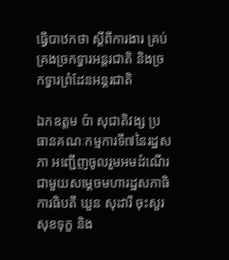ធ្វើបាឋកថា ស្ដីពីការងារ គ្រប់គ្រងច្រកទ្វារអន្តរជាតិ និងច្រកទ្វារព្រំដែនអន្តរជាតិ

ឯកឧត្តម ប៉ា សុជាតិវង្ស ប្រធានគណៈកម្មការទី៧នៃរដ្ឋសភា អញ្ជើញចូលរួមអមដំណើរជាមួយសម្តេចមហារដ្ឋសភាធិការធិបតី ឃួន សុដារី ចុះសួរសុខទុក្ខ និង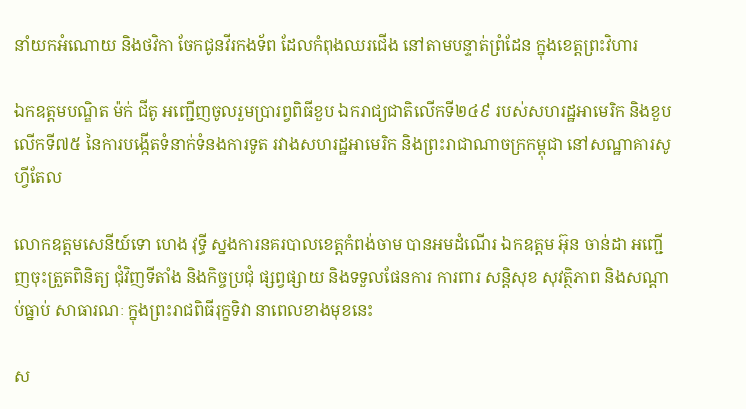នាំយកអំណោយ និងថវិកា ចែកជូនវីរកងទ័ព ដែលកំពុងឈរជើង នៅតាមបន្ទាត់ព្រំដែន ក្នុងខេត្តព្រះវិហារ

ឯកឧត្តមបណ្ឌិត ម៉ក់ ជីតូ អញ្ជើញចូលរួមប្រារព្វពិធីខួប ឯករាជ្យជាតិលើកទី២៤៩ របស់សហរដ្ឋអាមេរិក និងខួបលើកទី៧៥ នៃការបង្កើតទំនាក់ទំនងការទូត រវាងសហរដ្ឋអាមេរិក និងព្រះរាជាណាចក្រកម្ពុជា នៅសណ្ឋាគារសូហ្វីតែល

លោកឧត្តមសេនីយ៍ទោ ហេង វុទ្ធី ស្នងការនគរបាលខេត្តកំពង់ចាម បានអមដំណើរ ឯកឧត្តម អ៊ុន ចាន់ដា អញ្ជើញចុះត្រួតពិនិត្យ ជុំវិញទីតាំង និងកិច្ចប្រជុំ ផ្សព្វផ្សាយ និងទទួលផែនការ ការពារ សន្តិសុខ សុវត្ថិភាព និងសណ្តាប់ធ្នាប់ សាធារណៈ ក្នុងព្រះរាជពិធីរុក្ខទិវា នាពេលខាងមុខនេះ

ស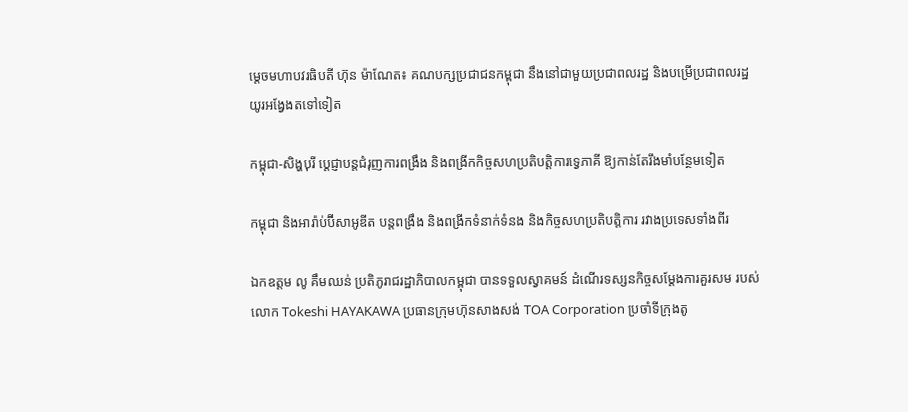ម្តេចមហាបវរធិបតី ហ៊ុន ម៉ាណែត៖ គណបក្សប្រជាជនកម្ពុជា នឹងនៅជាមួយប្រជាពលរដ្ឋ និងបម្រើប្រជាពលរដ្ឋយូរអង្វែងតទៅទៀត

កម្ពុជា-សិង្ហបុរី ប្ដេជ្ញាបន្តជំរុញការពង្រឹង និងពង្រីកកិច្ចសហប្រតិបត្តិការទ្វេភាគី ឱ្យកាន់តែរឹងមាំបន្ថែមទៀត

កម្ពុជា និងអារ៉ាប់ប៊ីសាអូឌីត បន្តពង្រឹង និងពង្រីកទំនាក់ទំនង និងកិច្ចសហប្រតិបត្តិការ រវាងប្រទេសទាំងពីរ

ឯកឧត្តម លូ គឹមឈន់ ប្រតិភូរាជរដ្ឋាភិបាលកម្ពុជា បានទទួលស្វាគមន៍ ដំណើរទស្សនកិច្ចសម្តែងការគួរសម របស់លោក Tokeshi HAYAKAWA ប្រធានក្រុមហ៊ុនសាងសង់ TOA Corporation ប្រចាំទីក្រុងតូ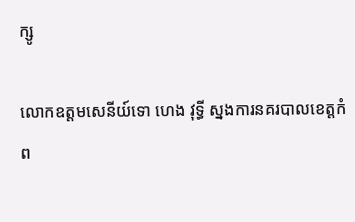ក្សូ

លោកឧត្តមសេនីយ៍ទោ ហេង វុទ្ធី ស្នងការនគរបាលខេត្តកំព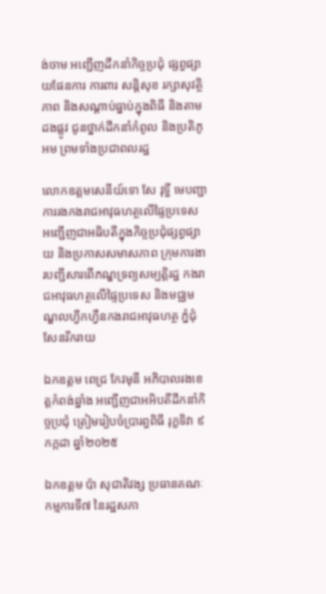ង់ចាម អញ្ជើញដឹកនាំកិច្ចប្រជុំ ផ្សព្វផ្សាយផែនការ ការពារ សន្តិសុខ រក្សាសុវត្ថិភាព និងសណ្តាប់ធ្នាប់ក្នុងពិធី និងតាមដងផ្លូវ ជូនថ្នាក់ដឹកនាំកំពូល និងប្រតិភូអម ព្រមទាំងប្រជាពលរដ្ឋ

លោកឧត្តមសេនីយ៍ទោ សែ វុទ្ធី មេបញ្ជាការរងកងរាជអាវុធហត្ថលើផ្ទៃប្រទេស អញ្ជើញជាអធិបតីក្នុងកិច្ចប្រជុំផ្សព្វផ្សាយ និងប្រកាសសមាសភាព ក្រុមការងារបញ្ជីសារពើភណ្ឌទ្រព្យសម្បត្តិរដ្ឋ កងរាជអាវុធហត្ថលើផ្ទៃប្រទេស និងមជ្ឈមណ្ឌលហ្វឹកហ្វឺនកងរាជអាវុធហត្ថ ភ្នំជុំសែនរីករាយ

ឯកឧត្តម ពេជ្រ កែវមុនី អភិបាលរងខេត្ដកំពង់ឆ្នាំង អញ្ជើញជាអអិបតីដឹកនាំកិច្ចប្រជុំ ត្រៀមរៀបចំប្រារព្ធពិធី រុក្ខទិវា ៩ កក្កដា ឆ្នាំ២០២៥

ឯកឧត្តម ប៉ា សុជាតិវង្ស ប្រធានគណៈកម្មការទី៧ នៃរដ្ឋសភា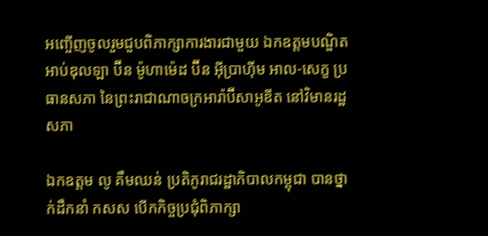អញ្ចើញចូលរួមជួបពិភាក្សាការងារជាមួយ ឯកឧត្តមបណ្ឌិត អាប់ឌុលឡា ប៊ីន ម៉ូហាម៉េដ ប៊ីន អ៊ីប្រាហ៊ីម អាល-សេក្ខ ប្រធានសភា នៃព្រះរាជាណាចក្រអារ៉ាប៊ីសាអូឌីត នៅវិមានរដ្ឋសភា

ឯកឧត្តម លូ គឹមឈន់ ប្រតិភូរាជរដ្ឋាភិបាលកម្ពុជា បានថ្នាក់ដឹកនាំ កសស បើកកិច្ចប្រជុំពិភាក្សា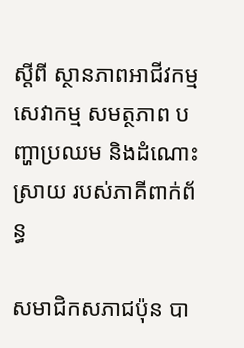ស្តីពី ស្ថានភាពអាជីវកម្ម សេវាកម្ម សមត្ថភាព បញ្ហាប្រឈម និងដំណោះស្រាយ របស់ភាគីពាក់ព័ន្ធ

សមាជិកសភាជប៉ុន បា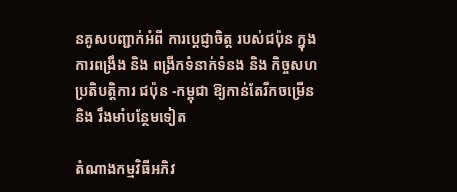នគូសបញ្ជាក់អំពី ការប្ដេជ្ញាចិត្ត របស់ជប៉ុន ក្នុងការពង្រឹង និង ពង្រីកទំនាក់ទំនង និង កិច្ចសហប្រតិបត្តិការ ជប៉ុន -កម្ពុជា ឱ្យកាន់តែរីកចម្រេីន និង រឹងមាំបន្ថែមទៀត

តំណាងកម្មវិធីអភិវ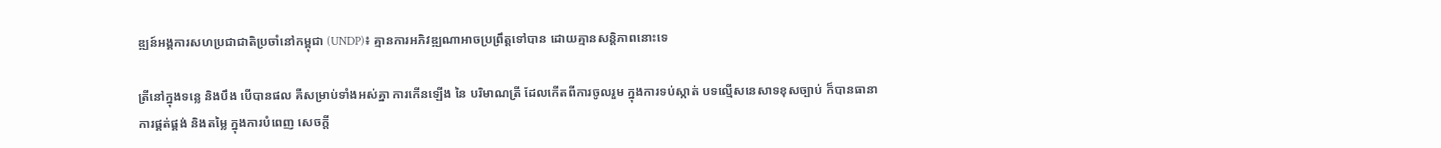ឌ្ឍន៍អង្គការសហប្រជាជាតិប្រចាំនៅកម្ពុជា (UNDP)៖ គ្មានការអភិវឌ្ឍណាអាចប្រព្រឹត្តទៅបាន ដោយគ្មានសន្តិភាពនោះទេ

ត្រីនៅក្នុងទន្លេ និងបឹង បើបានផល គឺសម្រាប់ទាំងអស់គ្នា ការកើនឡើង នៃ បរិមាណត្រី ដែលកើតពីការចូលរួម ក្នុងការទប់ស្កាត់ បទល្មើសនេសាទខុសច្បាប់ ក៏បានធានា ការផ្គត់ផ្គង់ និងតម្លៃ ក្នុងការបំពេញ សេចក្តី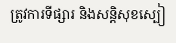ត្រូវការទីផ្សារ និងសន្តិសុខស្បៀ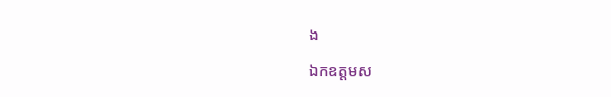ង

ឯកឧត្តមស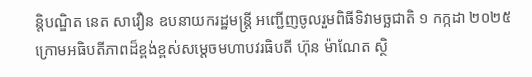ន្តិបណ្ឌិត នេត សាវឿន ឧបនាយករដ្ឋមន្រ្តី អញ្ជើញចូលរួមពិធីទិវាមច្ឆជាតិ ១ កក្កដា ២០២៥ ក្រោមអធិបតីភាពដ៏ខ្ពង់ខ្ពស់សម្តេចមហាបវរធិបតី ហ៊ុន ម៉ាណែត ស្ថិ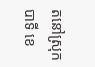តនៅស្រុកបាទី ខេ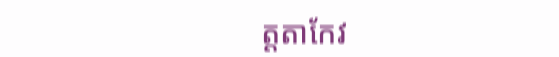ត្តតាកែវ